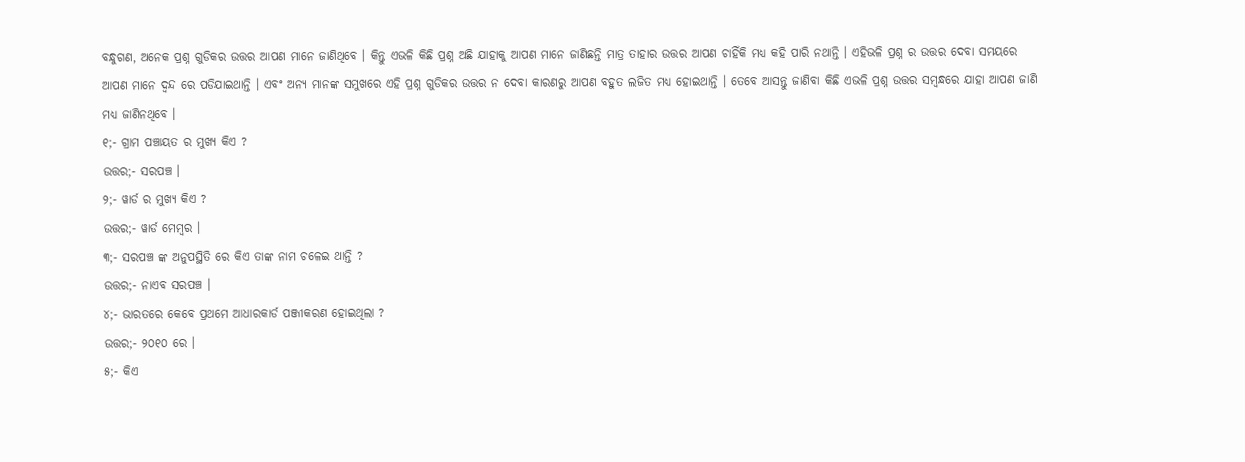ବନ୍ଧୁଗଣ, ଅନେକ ପ୍ରଶ୍ନ ଗୁଡିକର ଉତ୍ତର ଆପଣ ମାନେ ଜାଣିଥିବେ । କିନ୍ତୁ ଏଭଳି କିଛି ପ୍ରଶ୍ନ ଅଛି ଯାହାକୁ ଆପଣ ମାନେ ଜାଣିଛନ୍ତି ମାତ୍ର ତାହାର ଉତ୍ତର ଆପଣ ଚାହିଁକି ମଧ୍ୟ କହି ପାରି ନଥାନ୍ତି । ଏହିଭଳି ପ୍ରଶ୍ନ ର ଉତ୍ତର ଦେବା ସମୟରେ ଆପଣ ମାନେ ଦ୍ଵନ୍ଦ ରେ ପଡିଯାଇଥାନ୍ତି । ଏବଂ ଅନ୍ୟ ମାନଙ୍କ ସମୁଖରେ ଏହି ପ୍ରଶ୍ନ ଗୁଡିକର ଉତ୍ତର ନ ଦେବା କାରଣରୁ ଆପଣ ବହୁତ ଲଜିତ ମଧ୍ୟ ହୋଇଥାନ୍ତି । ତେବେ ଆସନ୍ତୁ ଜାଣିବା କିଛି ଏଭଳି ପ୍ରଶ୍ନ ଉତ୍ତର ସମ୍ବନ୍ଧରେ ଯାହା ଆପଣ ଜାଣି ମଧ୍ୟ ଜାଣିନଥିବେ ।
୧;- ଗ୍ରାମ ପଞ୍ଚାୟତ ର ମୁଖ୍ୟ କିଏ ?
ଉତ୍ତର;- ସରପଞ୍ଚ ।
୨;- ୱାର୍ଡ ର ମୁଖ୍ୟ କିଏ ?
ଉତ୍ତର;- ୱାର୍ଡ ମେମ୍ବର ।
୩;- ସରପଞ୍ଚ ଙ୍କ ଅନୁପସ୍ଥିତି ରେ କିଏ ତାଙ୍କ ନାମ ଚଳେଇ ଥାନ୍ତି ?
ଉତ୍ତର;- ନାଏବ ସରପଞ୍ଚ ।
୪;- ଭାରତରେ କେବେ ପ୍ରଥମେ ଆଧାରକାର୍ଡ ପଞ୍ଜୀକରଣ ହୋଇଥିଲା ?
ଉତ୍ତର;- ୨୦୧୦ ରେ ।
୫;- କିଏ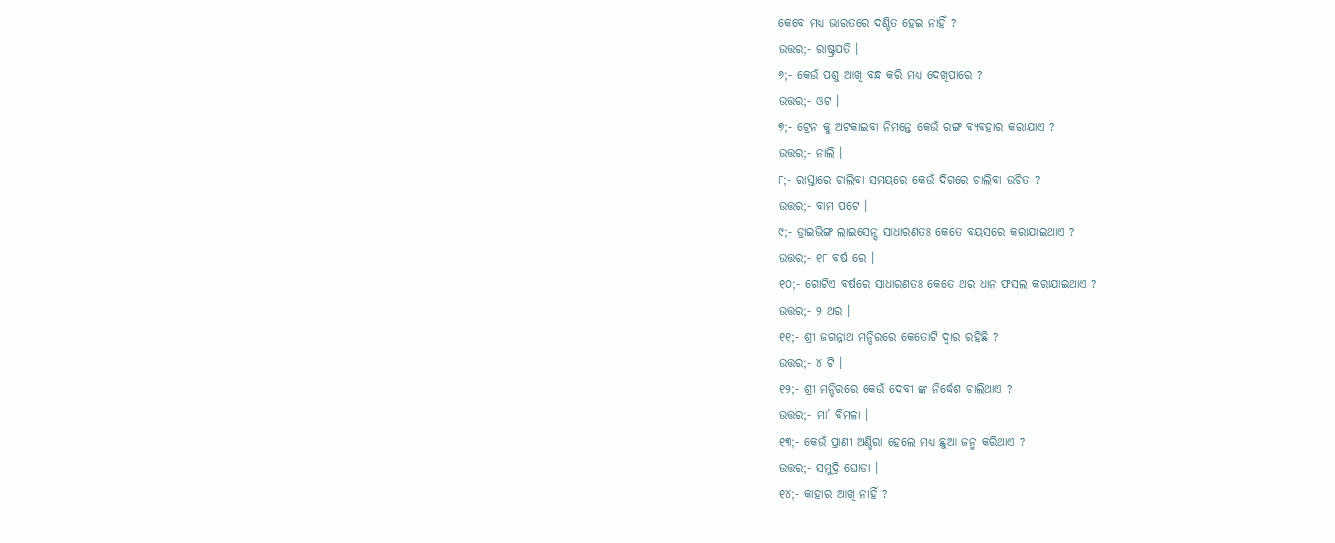କେବେ ମଧ୍ୟ ଭାରତରେ ଦଣ୍ଡିତ ହେଇ ନାହିଁ ?
ଉତ୍ତର;- ରାଷ୍ଟ୍ରପତି ।
୬;- କେଉଁ ପଶୁ ଆଖି ବନ୍ଧ କରି ମଧ୍ୟ ଦେଖିପାରେ ?
ଉତ୍ତର;- ଓଟ ।
୭;- ଟ୍ରେନ କୁ ଅଟକାଇବା ନିମନ୍ତେ କେଉଁ ରଙ୍ଗ ବ୍ୟବହାର କରାଯାଏ ?
ଉତ୍ତର;- ନାଲି ।
୮;- ରାସ୍ତାରେ ଚାଲିବା ସମୟରେ କେଉଁ ଦିଗରେ ଚାଲିବା ଉଚିତ ?
ଉତ୍ତର;- ବାମ ପଟେ ।
୯;- ଡ୍ରାଇଭିଙ୍ଗ ଲାଇସେନ୍ସ ସାଧାରଣତଃ କେତେ ବୟସରେ କରାଯାଇଥାଏ ?
ଉତ୍ତର;- ୧୮ ବର୍ଷ ରେ ।
୧୦;- ଗୋଟିଏ ବର୍ଷରେ ସାଧାରଣତଃ କେତେ ଥର ଧାନ ଫସଲ କରାଯାଇଥାଏ ?
ଉତ୍ତର;- ୨ ଥର ।
୧୧;- ଶ୍ରୀ ଜଗନ୍ନାଥ ମନ୍ଦିରରେ କେତୋଟି ଦ୍ଵାର ରହିଛି ?
ଉତ୍ତର;- ୪ ଟି ।
୧୨;- ଶ୍ରୀ ମନ୍ଦିରରେ କେଉଁ ଦେବୀ ଙ୍କ ନିର୍ଦ୍ଧେଶ ଚାଲିଥାଏ ?
ଉତ୍ତର;- ମା’ ବିମଳା ।
୧୩;- କେଉଁ ପ୍ରାଣୀ ଅଣ୍ଡିରା ହେଲେ ମଧ୍ୟ ଛୁଆ ଜନ୍ମ କରିଥାଏ ?
ଉତ୍ତର;- ସମୁଦ୍ରି ଘୋଡା ।
୧୪;- କାହାର ଆଖି ନାହିଁ ?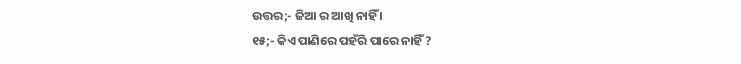ଉତ୍ତର;- ଜିଆ ର ଆଖି ନାହିଁ ।
୧୫;- କିଏ ପାଣିରେ ପହଁରି ପାରେ ନାହିଁ ?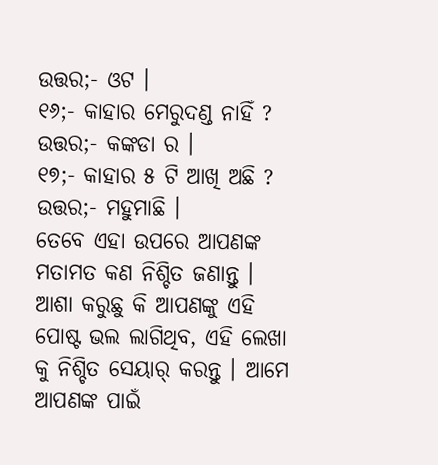ଉତ୍ତର;- ଓଟ ।
୧୬;- କାହାର ମେରୁଦଣ୍ଡ ନାହିଁ ?
ଉତ୍ତର;- କଙ୍କଡା ର ।
୧୭;- କାହାର ୫ ଟି ଆଖି ଅଛି ?
ଉତ୍ତର;- ମହୁମାଛି ।
ତେବେ ଏହା ଉପରେ ଆପଣଙ୍କ ମତାମତ କଣ ନିଶ୍ଚିତ ଜଣାନ୍ତୁ । ଆଶା କରୁଛୁ କି ଆପଣଙ୍କୁ ଏହି ପୋଷ୍ଟ ଭଲ ଲାଗିଥିବ, ଏହି ଲେଖା କୁ ନିଶ୍ଚିତ ସେୟାର୍ କରନ୍ତୁ । ଆମେ ଆପଣଙ୍କ ପାଇଁ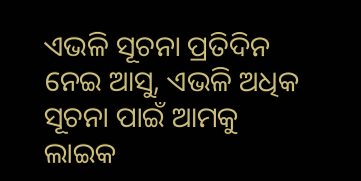ଏଭଳି ସୂଚନା ପ୍ରତିଦିନ ନେଇ ଆସୁ, ଏଭଳି ଅଧିକ ସୂଚନା ପାଇଁ ଆମକୁ ଲାଇକ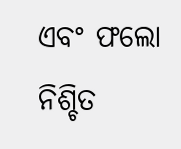ଏବଂ ଫଲୋ ନିଶ୍ଚିତ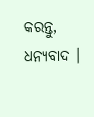କରନ୍ତୁ, ଧନ୍ୟବାଦ ।